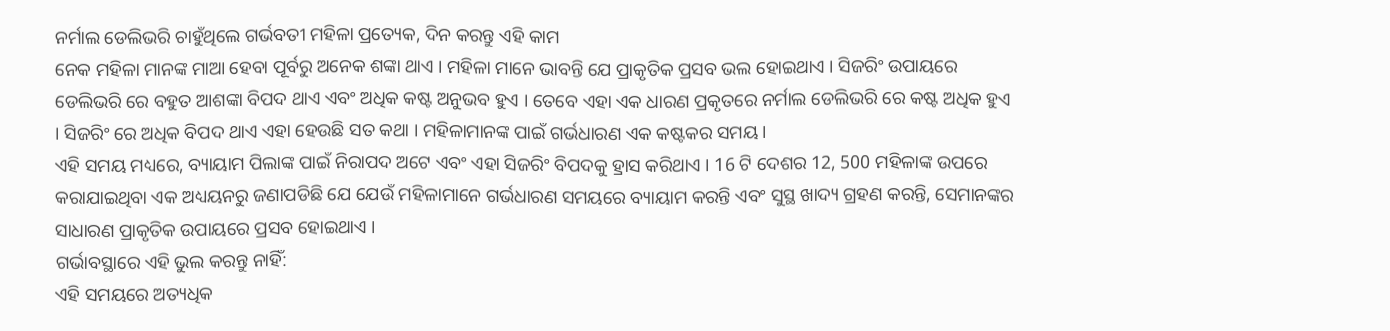ନର୍ମାଲ ଡେଲିଭରି ଚାହୁଁଥିଲେ ଗର୍ଭବତୀ ମହିଳା ପ୍ରତ୍ୟେକ, ଦିନ କରନ୍ତୁ ଏହି କାମ
ନେକ ମହିଳା ମାନଙ୍କ ମାଆ ହେବା ପୂର୍ବରୁ ଅନେକ ଶଙ୍କା ଥାଏ । ମହିଳା ମାନେ ଭାବନ୍ତି ଯେ ପ୍ରାକୃତିକ ପ୍ରସବ ଭଲ ହୋଇଥାଏ । ସିଜରିଂ ଉପାୟରେ ଡେଲିଭରି ରେ ବହୁତ ଆଶଙ୍କା ବିପଦ ଥାଏ ଏବଂ ଅଧିକ କଷ୍ଟ ଅନୁଭବ ହୁଏ । ତେବେ ଏହା ଏକ ଧାରଣ ପ୍ରକୃତରେ ନର୍ମାଲ ଡେଲିଭରି ରେ କଷ୍ଟ ଅଧିକ ହୁଏ । ସିଜରିଂ ରେ ଅଧିକ ବିପଦ ଥାଏ ଏହା ହେଉଛି ସତ କଥା । ମହିଳାମାନଙ୍କ ପାଇଁ ଗର୍ଭଧାରଣ ଏକ କଷ୍ଟକର ସମୟ ।
ଏହି ସମୟ ମଧ୍ୟରେ, ବ୍ୟାୟାମ ପିଲାଙ୍କ ପାଇଁ ନିରାପଦ ଅଟେ ଏବଂ ଏହା ସିଜରିଂ ବିପଦକୁ ହ୍ରାସ କରିଥାଏ । 16 ଟି ଦେଶର 12, 500 ମହିଳାଙ୍କ ଉପରେ କରାଯାଇଥିବା ଏକ ଅଧ୍ୟୟନରୁ ଜଣାପଡିଛି ଯେ ଯେଉଁ ମହିଳାମାନେ ଗର୍ଭଧାରଣ ସମୟରେ ବ୍ୟାୟାମ କରନ୍ତି ଏବଂ ସୁସ୍ଥ ଖାଦ୍ୟ ଗ୍ରହଣ କରନ୍ତି, ସେମାନଙ୍କର ସାଧାରଣ ପ୍ରାକୃତିକ ଉପାୟରେ ପ୍ରସବ ହୋଇଥାଏ ।
ଗର୍ଭାବସ୍ଥାରେ ଏହି ଭୁଲ କରନ୍ତୁ ନାହିଁ:
ଏହି ସମୟରେ ଅତ୍ୟଧିକ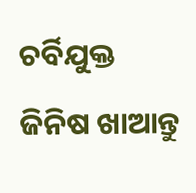ଚର୍ବିଯୁକ୍ତ ଜିନିଷ ଖାଆନ୍ତୁ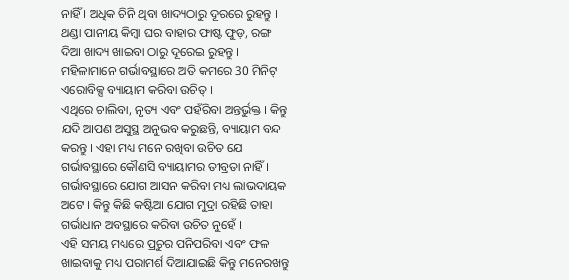ନାହିଁ । ଅଧିକ ଚିନି ଥିବା ଖାଦ୍ୟଠାରୁ ଦୂରରେ ରୁହନ୍ତୁ । ଥଣ୍ଡା ପାନୀୟ କିମ୍ବା ଘର ବାହାର ଫାଷ୍ଟ ଫୁଡ଼, ରଙ୍ଗ ଦିଆ ଖାଦ୍ୟ ଖାଇବା ଠାରୁ ଦୂରେଇ ରୁହନ୍ତୁ । ମହିଳାମାନେ ଗର୍ଭାବସ୍ଥାରେ ଅତି କମରେ 30 ମିନିଟ୍ ଏରୋବିକ୍ସ ବ୍ୟାୟାମ କରିବା ଉଚିତ୍ ।
ଏଥିରେ ଚାଲିବା, ନୃତ୍ୟ ଏବଂ ପହଁରିବା ଅନ୍ତର୍ଭୁକ୍ତ । କିନ୍ତୁ ଯଦି ଆପଣ ଅସୁସ୍ଥ ଅନୁଭବ କରୁଛନ୍ତି, ବ୍ୟାୟାମ ବନ୍ଦ କରନ୍ତୁ । ଏହା ମଧ୍ୟ ମନେ ରଖିବା ଉଚିତ ଯେ ଗର୍ଭାବସ୍ଥାରେ କୌଣସି ବ୍ୟାୟାମର ତୀବ୍ରତା ନାହିଁ । ଗର୍ଭାବସ୍ଥାରେ ଯୋଗ ଆସନ କରିବା ମଧ୍ୟ ଲାଭଦାୟକ ଅଟେ । କିନ୍ତୁ କିଛି କଷ୍ଟିଆ ଯୋଗ ମୁଦ୍ରା ରହିଛି ତାହା ଗର୍ଭାଧାନ ଅବସ୍ଥାରେ କରିବା ଉଚିତ ନୁହେଁ ।
ଏହି ସମୟ ମଧ୍ୟରେ ପ୍ରଚୁର ପନିପରିବା ଏବଂ ଫଳ ଖାଇବାକୁ ମଧ୍ୟ ପରାମର୍ଶ ଦିଆଯାଇଛି କିନ୍ତୁ ମନେରଖନ୍ତୁ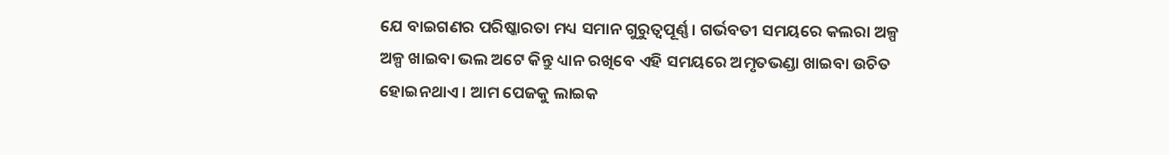ଯେ ବାଇଗଣର ପରିଷ୍କାରତା ମଧ୍ୟ ସମାନ ଗୁରୁତ୍ୱପୂର୍ଣ୍ଣ । ଗର୍ଭବତୀ ସମୟରେ କଲରା ଅଳ୍ପ ଅଳ୍ପ ଖାଇବା ଭଲ ଅଟେ କିନ୍ତୁ ଧ୍ୟାନ ରଖିବେ ଏହି ସମୟରେ ଅମୃତଭଣ୍ଡା ଖାଇବା ଉଚିତ ହୋଇନଥାଏ । ଆମ ପେଜକୁ ଲାଇକ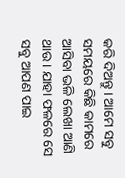କରି ଦିଅନ୍ତୁ । ଆମେ ସବୁ ସମୟରେ କିଛି କାମରେ ଆସିବା ଭଳି ଲେଖା ଆଣି ଥାଉ । ଯାହା ଫଳରେ ସେ ସବୁ ଆପଣ ପାଇ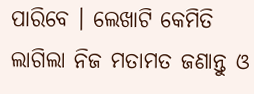ପାରିବେ । ଲେଖାଟି କେମିତି ଲାଗିଲା ନିଜ ମତାମତ ଜଣାନ୍ତୁ ଓ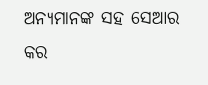ଅନ୍ୟମାନଙ୍କ ସହ ସେଆର କର